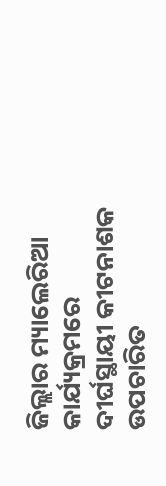ଜିଲ୍ଲାର ମ୍ୟାଲେରିଆ କାର୍ଯ୍ୟକ୍ରମରେ ଦୀର୍ଘସ୍ଥାୟୀ କୀଟନାଶକ ଉପଚାରିତ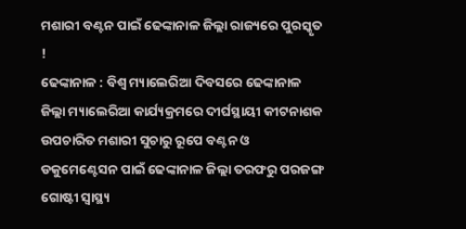ମଶାରୀ ବଣ୍ଟନ ପାଇଁ ଢେଙ୍କାନାଳ ଜିଲ୍ଲା ରାଜ୍ୟରେ ପୁରସ୍କୃତ !
ଢେଙ୍କାନାଳ : ବିଶ୍ୱ ମ୍ୟାଲେରିଆ ଦିବସରେ ଢେଙ୍କାନାଳ ଜିଲ୍ଲା ମ୍ୟାଲେରିଆ କାର୍ଯ୍ୟକ୍ରମରେ ଦୀର୍ଘସ୍ଥାୟୀ କୀଟନାଶକ ଉପଚାରିତ ମଶାରୀ ସୁଚାରୁ ରୂପେ ବଣ୍ଟନ ଓ ଡକୁମେଣ୍ଟେସନ ପାଇଁ ଢେଙ୍କାନାଳ ଜିଲ୍ଲା ତରଫରୁ ପରଜଙ୍ଗ ଗୋଷ୍ଟୀ ସ୍ୱାସ୍ଥ୍ୟ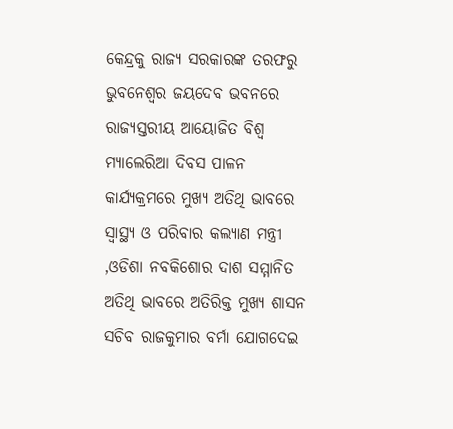କେନ୍ଦ୍ରକୁ ରାଜ୍ୟ ସରକାରଙ୍କ ତରଫରୁ ଭୁବନେଶ୍ୱର ଜୟଦେବ ଭବନରେ ରାଜ୍ୟସ୍ତରୀୟ ଆୟୋଜିତ ବିଶ୍ୱ ମ୍ୟାଲେରିଆ ଦିବସ ପାଳନ କାର୍ଯ୍ୟକ୍ରମରେ ମୁଖ୍ୟ ଅତିଥି ଭାବରେ ସ୍ୱାସ୍ଥ୍ୟ ଓ ପରିବାର କଲ୍ୟାଣ ମନ୍ତ୍ରୀ ,ଓଡିଶା ନବକିଶୋର ଦାଶ ସମ୍ମାନିତ ଅତିଥି ଭାବରେ ଅତିରିକ୍ତ ମୁଖ୍ୟ ଶାସନ ସଚିବ ରାଜକୁମାର ବର୍ମା ଯୋଗଦେଇ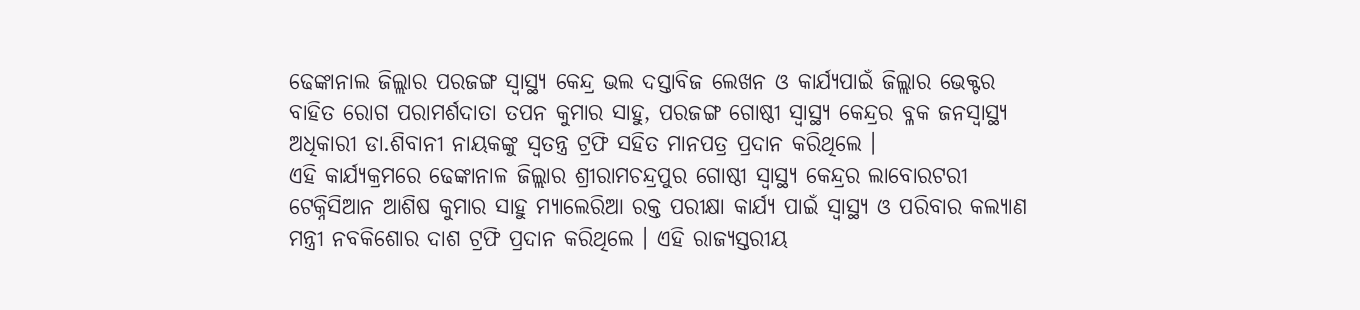ଢେଙ୍କାନାଲ ଜିଲ୍ଲାର ପରଜଙ୍ଗ ସ୍ୱାସ୍ଥ୍ୟ କେନ୍ଦ୍ର ଭଲ ଦସ୍ତାବିଜ ଲେଖନ ଓ କାର୍ଯ୍ୟପାଇଁ ଜିଲ୍ଲାର ଭେକ୍ଟର ବାହିତ ରୋଗ ପରାମର୍ଶଦାତା ତପନ କୁମାର ସାହୁ, ପରଜଙ୍ଗ ଗୋଷ୍ଠୀ ସ୍ୱାସ୍ଥ୍ୟ କେନ୍ଦ୍ରର ବ୍ଳକ ଜନସ୍ୱାସ୍ଥ୍ୟ ଅଧିକାରୀ ଡା.ଶିବାନୀ ନାୟକଙ୍କୁ ସ୍ୱତନ୍ତ୍ର ଟ୍ରଫି ସହିତ ମାନପତ୍ର ପ୍ରଦାନ କରିଥିଲେ ।
ଏହି କାର୍ଯ୍ୟକ୍ରମରେ ଢେଙ୍କାନାଳ ଜିଲ୍ଲାର ଶ୍ରୀରାମଚନ୍ଦ୍ରପୁର ଗୋଷ୍ଠୀ ସ୍ୱାସ୍ଥ୍ୟ କେନ୍ଦ୍ରର ଲାବୋରଟରୀ ଟେକ୍ନିସିଆନ ଆଶିଷ କୁମାର ସାହୁ ମ୍ୟାଲେରିଆ ରକ୍ତ ପରୀକ୍ଷା କାର୍ଯ୍ୟ ପାଇଁ ସ୍ୱାସ୍ଥ୍ୟ ଓ ପରିବାର କଲ୍ୟାଣ ମନ୍ତ୍ରୀ ନବକିଶୋର ଦାଶ ଟ୍ରଫି ପ୍ରଦାନ କରିଥିଲେ । ଏହି ରାଜ୍ୟସ୍ତରୀୟ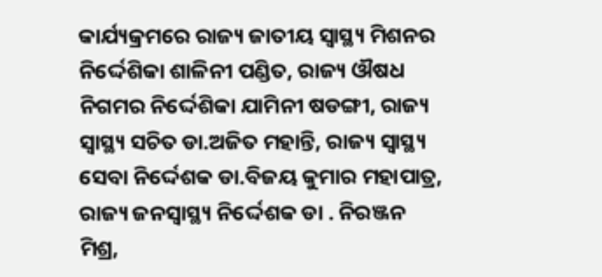କାର୍ଯ୍ୟକ୍ରମରେ ରାଜ୍ୟ ଜାତୀୟ ସ୍ୱାସ୍ଥ୍ୟ ମିଶନର ନିର୍ଦ୍ଦେଶିକା ଶାଳିନୀ ପଣ୍ଡିତ, ରାଜ୍ୟ ଔଷଧ ନିଗମର ନିର୍ଦ୍ଦେଶିକା ଯାମିନୀ ଷଡଙ୍ଗୀ, ରାଜ୍ୟ ସ୍ୱାସ୍ଥ୍ୟ ସଚିତ ଡା.ଅଜିତ ମହାନ୍ତି, ରାଜ୍ୟ ସ୍ୱାସ୍ଥ୍ୟ ସେବା ନିର୍ଦ୍ଦେଶକ ଡା.ବିଜୟ କୁମାର ମହାପାତ୍ର, ରାଜ୍ୟ ଜନସ୍ୱାସ୍ଥ୍ୟ ନିର୍ଦ୍ଦେଶକ ଡା . ନିରଞ୍ଜନ ମିଶ୍ର,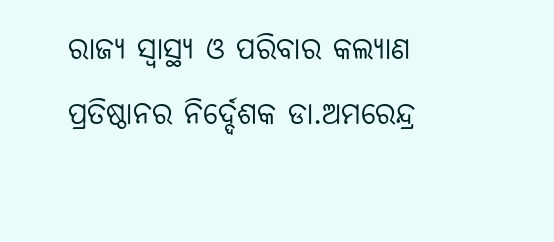ରାଜ୍ୟ ସ୍ୱାସ୍ଥ୍ୟ ଓ ପରିବାର କଲ୍ୟାଣ ପ୍ରତିଷ୍ଠାନର ନିର୍ଦ୍ଦେଶକ ଡା.ଅମରେନ୍ଦ୍ର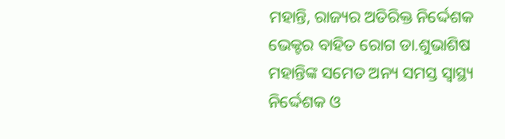ମହାନ୍ତି, ରାଜ୍ୟର ଅତିରିକ୍ତ ନିର୍ଦ୍ଦେଶକ ଭେକ୍ଟର ବାହିତ ରୋଗ ଡା.ଶୁଭାଶିଷ ମହାନ୍ତିଙ୍କ ସମେତ ଅନ୍ୟ ସମସ୍ତ ସ୍ୱାସ୍ଥ୍ୟ ନିର୍ଦ୍ଦେଶକ ଓ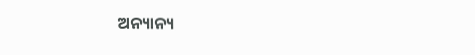ଅନ୍ୟାନ୍ୟ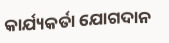କାର୍ଯ୍ୟକର୍ତା ଯୋଗଦାନ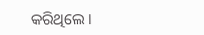କରିଥିଲେ ।